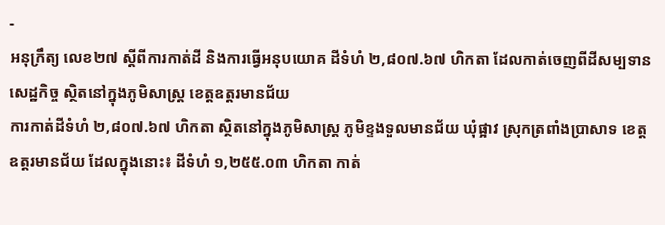-
អនុក្រឹត្យ លេខ២៧ ស្ដីពីការកាត់ដី និងការធ្វើអនុបយោគ ដីទំហំ ២,៨០៧.៦៧ ហិកតា ដែលកាត់ចេញពីដីសម្បទានសេដ្ឋកិច្ច ស្ថិតនៅក្នុងភូមិសាស្រ្ត ខេត្តឧត្ដរមានជ័យ
ការកាត់ដីទំហំ ២,៨០៧.៦៧ ហិកតា ស្ថិតនៅក្នុងភូមិសាស្រ្ត ភូមិខ្ទងទួលមានជ័យ ឃុំផ្អាវ ស្រុកត្រពាំងប្រាសាទ ខេត្តឧត្ដរមានជ័យ ដែលក្នុងនោះ៖ ដីទំហំ ១,២៥៥.០៣ ហិកតា កាត់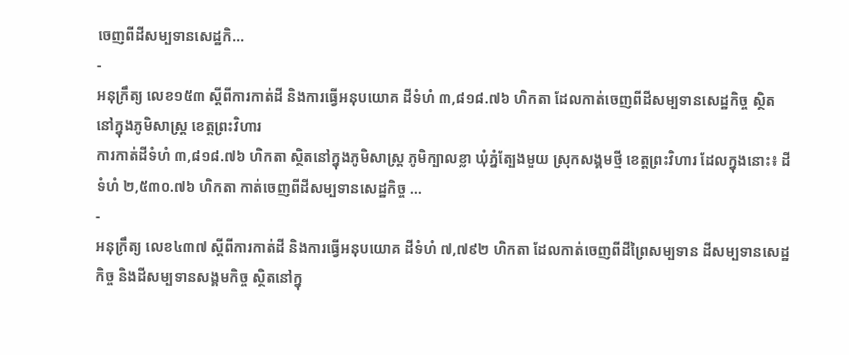ចេញពីដីសម្បទានសេដ្ឋកិ...
-
អនុក្រឹត្យ លេខ១៥៣ ស្ដីពីការកាត់ដី និងការធ្វើអនុបយោគ ដីទំហំ ៣,៨១៨.៧៦ ហិកតា ដែលកាត់ចេញពីដីសម្បទានសេដ្ឋកិច្ច ស្ថិតនៅក្នុងភូមិសាស្រ្ត ខេត្តព្រះវិហារ
ការកាត់ដីទំហំ ៣,៨១៨.៧៦ ហិកតា ស្ថិតនៅក្នុងភូមិសាស្រ្ត ភូមិក្បាលខ្លា ឃុំភ្នំត្បែងមួយ ស្រុកសង្គមថ្មី ខេត្តព្រះវិហារ ដែលក្នុងនោះ៖ ដីទំហំ ២,៥៣០.៧៦ ហិកតា កាត់ចេញពីដីសម្បទានសេដ្ឋកិច្ច ...
-
អនុក្រឹត្យ លេខ៤៣៧ ស្ដីពីការកាត់ដី និងការធ្វើអនុបយោគ ដីទំហំ ៧,៧៩២ ហិកតា ដែលកាត់ចេញពីដីព្រៃសម្បទាន ដីសម្បទានសេដ្ឋកិច្ច និងដីសម្បទានសង្គមកិច្ច ស្ថិតនៅក្នុ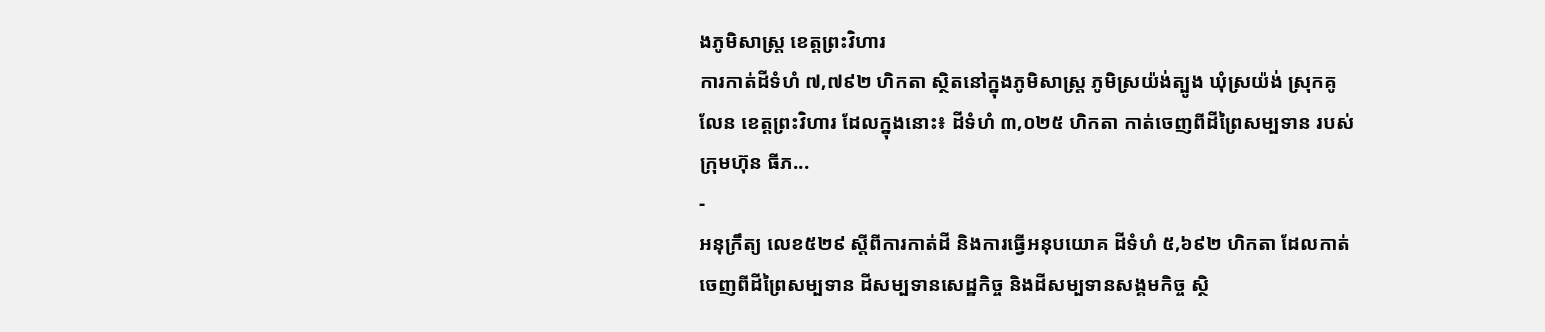ងភូមិសាស្រ្ត ខេត្តព្រះវិហារ
ការកាត់ដីទំហំ ៧,៧៩២ ហិកតា ស្ថិតនៅក្នុងភូមិសាស្រ្ត ភូមិស្រយ៉ង់ត្បូង ឃុំស្រយ៉ង់ ស្រុកគូលែន ខេត្តព្រះវិហារ ដែលក្នុងនោះ៖ ដីទំហំ ៣,០២៥ ហិកតា កាត់ចេញពីដីព្រៃសម្បទាន របស់ក្រុមហ៊ុន ធីភ...
-
អនុក្រឹត្យ លេខ៥២៩ ស្ដីពីការកាត់ដី និងការធ្វើអនុបយោគ ដីទំហំ ៥,៦៩២ ហិកតា ដែលកាត់ចេញពីដីព្រៃសម្បទាន ដីសម្បទានសេដ្ឋកិច្ច និងដីសម្បទានសង្គមកិច្ច ស្ថិ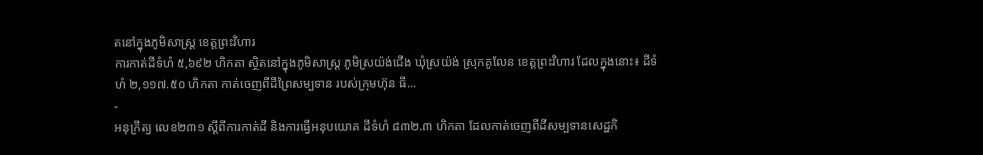តនៅក្នុងភូមិសាស្រ្ត ខេត្តព្រះវិហារ
ការកាត់ដីទំហំ ៥,៦៩២ ហិកតា ស្ថិតនៅក្នុងភូមិសាស្រ្ត ភូមិស្រយ៉ង់ជើង ឃុំស្រយ៉ង់ ស្រុកគូលែន ខេត្តព្រះវិហារ ដែលក្នុងនោះ៖ ដីទំហំ ២,១១៧.៥០ ហិកតា កាត់ចេញពីដីព្រៃសម្បទាន របស់ក្រុមហ៊ុន ធី...
-
អនុក្រឹត្យ លេខ២៣១ ស្ដីពីការកាត់ដី និងការធ្វើអនុបយោគ ដីទំហំ ៨៣២.៣ ហិកតា ដែលកាត់ចេញពីដីសម្បទានសេដ្ឋកិ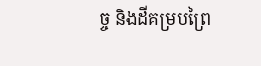ច្ច និងដីគម្របព្រៃ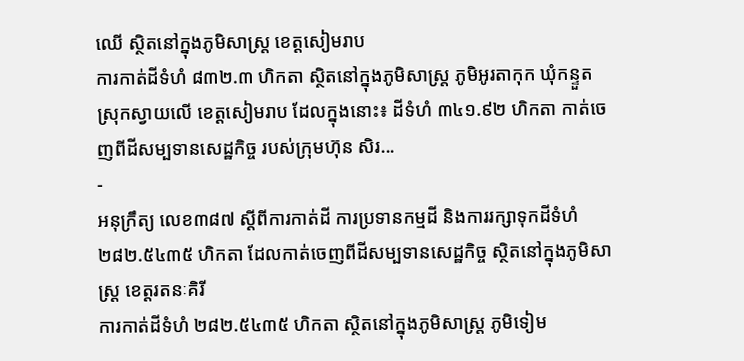ឈើ ស្ថិតនៅក្នុងភូមិសាស្រ្ត ខេត្តសៀមរាប
ការកាត់ដីទំហំ ៨៣២.៣ ហិកតា ស្ថិតនៅក្នុងភូមិសាស្រ្ត ភូមិអូរតាកុក ឃុំកន្ទួត ស្រុកស្វាយលើ ខេត្តសៀមរាប ដែលក្នុងនោះ៖ ដីទំហំ ៣៤១.៩២ ហិកតា កាត់ចេញពីដីសម្បទានសេដ្ឋកិច្ច របស់ក្រុមហ៊ុន សិរ...
-
អនុក្រឹត្យ លេខ៣៨៧ ស្ដីពីការកាត់ដី ការប្រទានកម្មដី និងការរក្សាទុកដីទំហំ ២៨២.៥៤៣៥ ហិកតា ដែលកាត់ចេញពីដីសម្បទានសេដ្ឋកិច្ច ស្ថិតនៅក្នុងភូមិសាស្រ្ត ខេត្តរតនៈគិរី
ការកាត់ដីទំហំ ២៨២.៥៤៣៥ ហិកតា ស្ថិតនៅក្នុងភូមិសាស្រ្ត ភូមិទៀម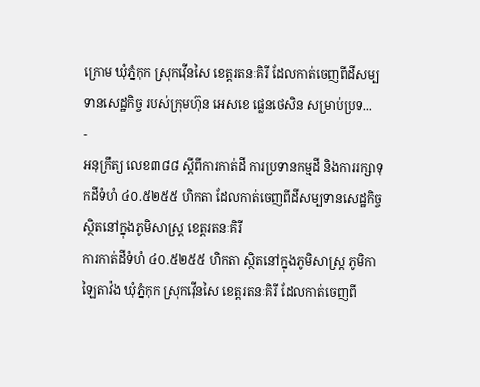ក្រោម ឃុំភ្នំកុក ស្រុកវ៉ើនសៃ ខេត្តរតនៈគិរី ដែលកាត់ចេញពីដីសម្បទានសេដ្ឋកិច្ច របស់ក្រុមហ៊ុន អេសខេ ផ្លេនថេសិន សម្រាប់ប្រទ...
-
អនុក្រឹត្យ លេខ៣៨៨ ស្ដីពីការកាត់ដី ការប្រទានកម្មដី និងការរក្សាទុកដីទំហំ ៤០.៥២៥៥ ហិកតា ដែលកាត់ចេញពីដីសម្បទានសេដ្ឋកិច្ច ស្ថិតនៅក្នុងភូមិសាស្រ្ត ខេត្តរតនៈគិរី
ការកាត់ដីទំហំ ៤០.៥២៥៥ ហិកតា ស្ថិតនៅក្នុងភូមិសាស្រ្ត ភូមិកាឡៃតាវ៉ង ឃុំភ្នំកុក ស្រុកវ៉ើនសៃ ខេត្តរតនៈគិរី ដែលកាត់ចេញពី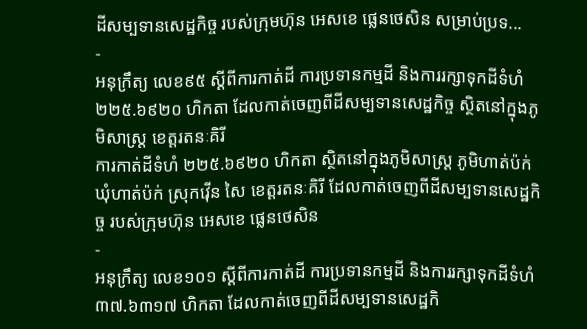ដីសម្បទានសេដ្ឋកិច្ច របស់ក្រុមហ៊ុន អេសខេ ផ្លេនថេសិន សម្រាប់ប្រទ...
-
អនុក្រឹត្យ លេខ៩៥ ស្ដីពីការកាត់ដី ការប្រទានកម្មដី និងការរក្សាទុកដីទំហំ ២២៥.៦៩២០ ហិកតា ដែលកាត់ចេញពីដីសម្បទានសេដ្ឋកិច្ច ស្ថិតនៅក្នុងភូមិសាស្រ្ត ខេត្តរតនៈគិរី
ការកាត់ដីទំហំ ២២៥.៦៩២០ ហិកតា ស្ថិតនៅក្នុងភូមិសាស្រ្ត ភូមិហាត់ប៉ក់ ឃុំហាត់ប៉ក់ ស្រុកវ៉ើន សៃ ខេត្តរតនៈគិរី ដែលកាត់ចេញពីដីសម្បទានសេដ្ឋកិច្ច របស់ក្រុមហ៊ុន អេសខេ ផ្លេនថេសិន
-
អនុក្រឹត្យ លេខ១០១ ស្ដីពីការកាត់ដី ការប្រទានកម្មដី និងការរក្សាទុកដីទំហំ ៣៧.៦៣១៧ ហិកតា ដែលកាត់ចេញពីដីសម្បទានសេដ្ឋកិ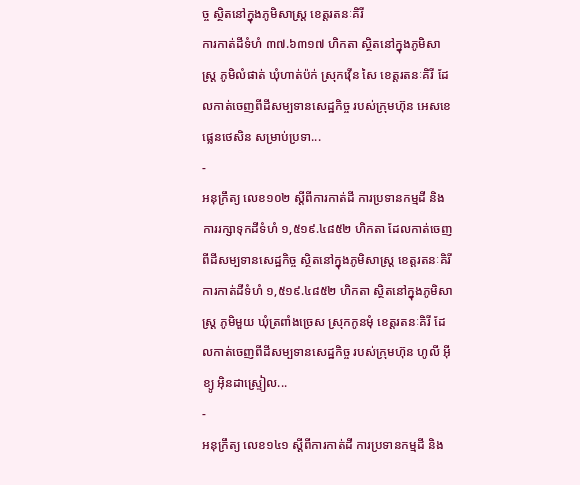ច្ច ស្ថិតនៅក្នុងភូមិសាស្រ្ត ខេត្តរតនៈគិរី
ការកាត់ដីទំហំ ៣៧.៦៣១៧ ហិកតា ស្ថិតនៅក្នុងភូមិសាស្រ្ត ភូមិលំផាត់ ឃុំហាត់ប៉ក់ ស្រុកវ៉ើន សៃ ខេត្តរតនៈគិរី ដែលកាត់ចេញពីដីសម្បទានសេដ្ឋកិច្ច របស់ក្រុមហ៊ុន អេសខេ ផ្លេនថេសិន សម្រាប់ប្រទា...
-
អនុក្រឹត្យ លេខ១០២ ស្ដីពីការកាត់ដី ការប្រទានកម្មដី និងការរក្សាទុកដីទំហំ ១,៥១៩.៤៨៥២ ហិកតា ដែលកាត់ចេញពីដីសម្បទានសេដ្ឋកិច្ច ស្ថិតនៅក្នុងភូមិសាស្រ្ត ខេត្តរតនៈគិរី
ការកាត់ដីទំហំ ១,៥១៩.៤៨៥២ ហិកតា ស្ថិតនៅក្នុងភូមិសាស្រ្ត ភូមិមួយ ឃុំត្រពាំងច្រេស ស្រុកកូនមុំ ខេត្តរតនៈគិរី ដែលកាត់ចេញពីដីសម្បទានសេដ្ឋកិច្ច របស់ក្រុមហ៊ុន ហូលី អ៊ីខ្យូ អ៊ិនដាស្រ្ទៀល...
-
អនុក្រឹត្យ លេខ១៤១ ស្ដីពីការកាត់ដី ការប្រទានកម្មដី និង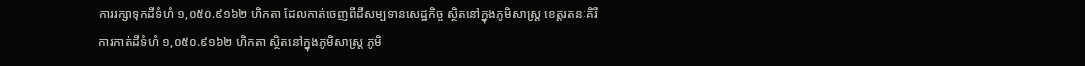ការរក្សាទុកដីទំហំ ១,០៥០.៩១៦២ ហិកតា ដែលកាត់ចេញពីដីសម្បទានសេដ្ឋកិច្ច ស្ថិតនៅក្នុងភូមិសាស្រ្ត ខេត្តរតនៈគិរី
ការកាត់ដីទំហំ ១,០៥០.៩១៦២ ហិកតា ស្ថិតនៅក្នុងភូមិសាស្រ្ត ភូមិ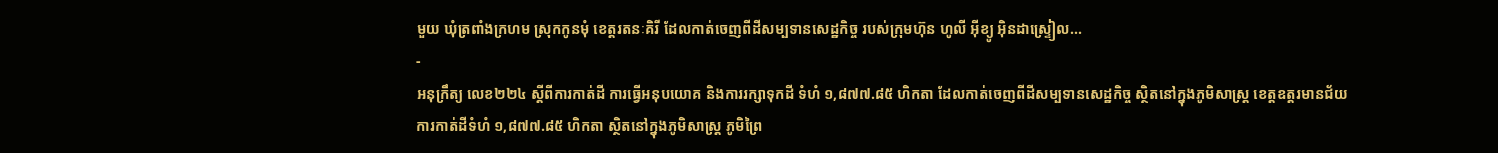មួយ ឃុំត្រពាំងក្រហម ស្រុកកូនមុំ ខេត្តរតនៈគិរី ដែលកាត់ចេញពីដីសម្បទានសេដ្ឋកិច្ច របស់ក្រុមហ៊ុន ហូលី អ៊ីខ្យូ អ៊ិនដាស្រ្ទៀល...
-
អនុក្រឹត្យ លេខ២២៤ ស្ដីពីការកាត់ដី ការធ្វើអនុបយោគ និងការរក្សាទុកដី ទំហំ ១,៨៧៧.៨៥ ហិកតា ដែលកាត់ចេញពីដីសម្បទានសេដ្ឋកិច្ច ស្ថិតនៅក្នុងភូមិសាស្រ្ត ខេត្តឧត្ដរមានជ័យ
ការកាត់ដីទំហំ ១,៨៧៧.៨៥ ហិកតា ស្ថិតនៅក្នុងភូមិសាស្រ្ត ភូមិព្រៃ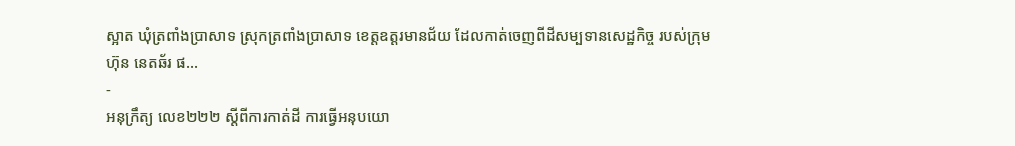ស្អាត ឃុំត្រពាំងប្រាសាទ ស្រុកត្រពាំងប្រាសាទ ខេត្តឧត្ដរមានជ័យ ដែលកាត់ចេញពីដីសម្បទានសេដ្ឋកិច្ច របស់ក្រុមហ៊ុន នេតឆ័រ ផ...
-
អនុក្រឹត្យ លេខ២២២ ស្ដីពីការកាត់ដី ការធ្វើអនុបយោ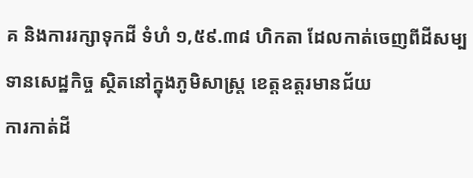គ និងការរក្សាទុកដី ទំហំ ១,៥៩.៣៨ ហិកតា ដែលកាត់ចេញពីដីសម្បទានសេដ្ឋកិច្ច ស្ថិតនៅក្នុងភូមិសាស្រ្ត ខេត្តឧត្ដរមានជ័យ
ការកាត់ដី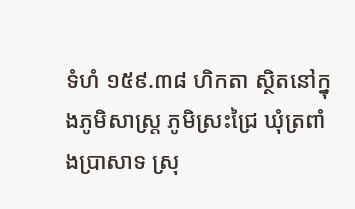ទំហំ ១៥៩.៣៨ ហិកតា ស្ថិតនៅក្នុងភូមិសាស្រ្ត ភូមិស្រះជ្រៃ ឃុំត្រពាំងប្រាសាទ ស្រុ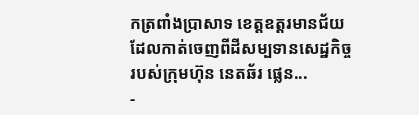កត្រពាំងប្រាសាទ ខេត្តឧត្ដរមានជ័យ ដែលកាត់ចេញពីដីសម្បទានសេដ្ឋកិច្ច របស់ក្រុមហ៊ុន នេតឆ័រ ផ្លេន...
-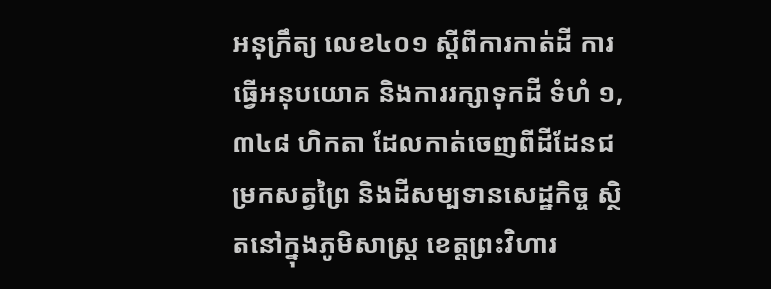អនុក្រឹត្យ លេខ៤០១ ស្ដីពីការកាត់ដី ការធ្វើអនុបយោគ និងការរក្សាទុកដី ទំហំ ១,៣៤៨ ហិកតា ដែលកាត់ចេញពីដីដែនជម្រកសត្វព្រៃ និងដីសម្បទានសេដ្ឋកិច្ច ស្ថិតនៅក្នុងភូមិសាស្រ្ត ខេត្តព្រះវិហារ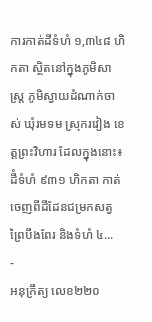ការកាត់ដីទំហំ ១,៣៤៨ ហិកតា ស្ថិតនៅក្នុងភូមិសាស្រ្ត ភូមិស្វាយដំណាក់ចាស់ ឃុំរមទម ស្រុករវៀង ខេត្តព្រះវិហារ ដែលក្នុងនោះ៖ ដីំទំហំ ៩៣១ ហិកតា កាត់ចេញពីដីដែនជម្រកសត្វព្រៃបឹងពែរ និងទំហំ ៤...
-
អនុក្រឹត្យ លេខ២២០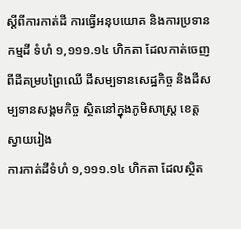ស្ដីពីការកាត់ដី ការធ្វើអនុបយោគ និងការប្រទានកម្មដី ទំហំ ១,១១១.១៤ ហិកតា ដែលកាត់ចេញពីដីគម្របព្រៃឈើ ដីសម្បទានសេដ្ឋកិច្ច និងដីសម្បទានសង្គមកិច្ច ស្ថិតនៅក្នុងភូមិសាស្រ្ត ខេត្តស្វាយរៀង
ការកាត់ដីទំហំ ១,១១១.១៤ ហិកតា ដែលស្ថិត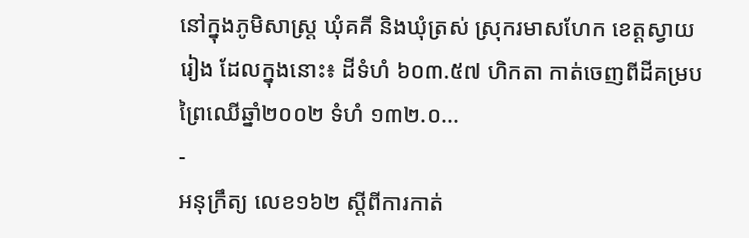នៅក្នុងភូមិសាស្រ្ត ឃុំគគី និងឃុំត្រស់ ស្រុករមាសហែក ខេត្តស្វាយរៀង ដែលក្នុងនោះ៖ ដីទំហំ ៦០៣.៥៧ ហិកតា កាត់ចេញពីដីគម្របព្រៃឈើឆ្នាំ២០០២ ទំហំ ១៣២.០...
-
អនុក្រឹត្យ លេខ១៦២ ស្ដីពីការកាត់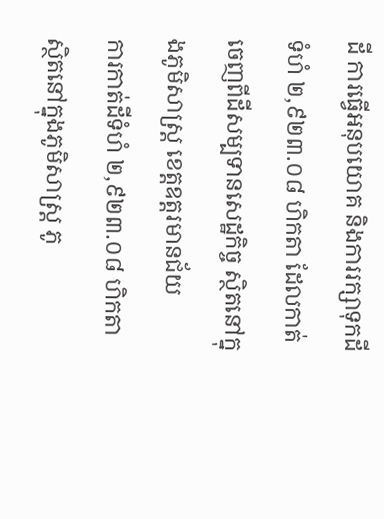ដី ការធ្វើអនុបយោគ និងការរក្សាទុកដី ទំហំ ២,៩២៣.០៨ ហិកតា ដែលកាត់ចេញពីដីសម្បទានសេដ្ឋកិច្ច ស្ថិតនៅក្នុងភូមិសាស្រ្ត ខេត្តឧត្ដរមានជ័យ
ការកាត់ដីទំហំ ២,៩២៣.០៨ ហិកតា ស្ថិតនៅក្នុងភូមិសាស្រ្ត ភូ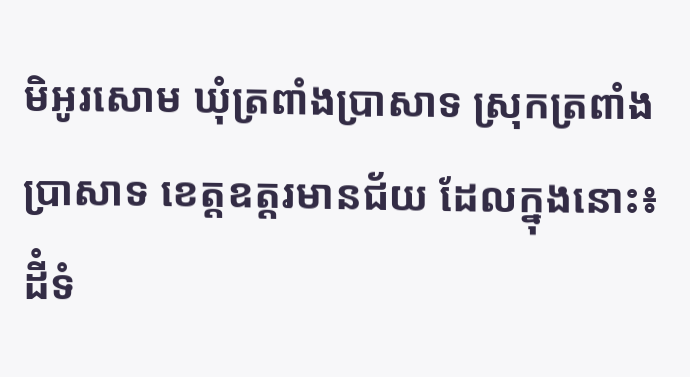មិអូរសោម ឃុំត្រពាំងប្រាសាទ ស្រុកត្រពាំងប្រាសាទ ខេត្តឧត្ដរមានជ័យ ដែលក្នុងនោះ៖ ដីំទំ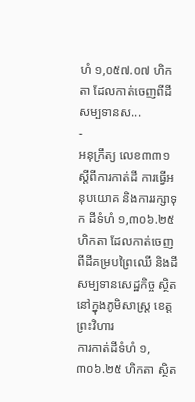ហំ ១,០៥៧.០៧ ហិកតា ដែលកាត់ចេញពីដីសម្បទានស...
-
អនុក្រឹត្យ លេខ៣៣១ ស្ដីពីការកាត់ដី ការធ្វើអនុបយោគ និងការរក្សាទុក ដីទំហំ ១,៣០៦.២៥ ហិកតា ដែលកាត់ចេញពីដីគម្របព្រៃឈើ និងដីសម្បទានសេដ្ឋកិច្ច ស្ថិតនៅក្នុងភូមិសាស្រ្ត ខេត្តព្រះវិហារ
ការកាត់ដីទំហំ ១,៣០៦.២៥ ហិកតា ស្ថិត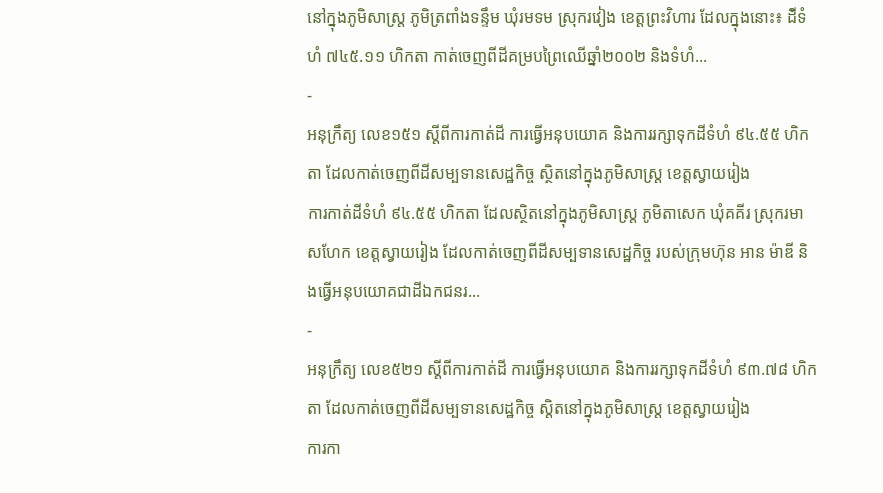នៅក្នុងភូមិសាស្រ្ត ភូមិត្រពាំងទន្ទឹម ឃុំរមទម ស្រុករវៀង ខេត្តព្រះវិហារ ដែលក្នុងនោះ៖ ដីំទំហំ ៧៤៥.១១ ហិកតា កាត់ចេញពីដីគម្របព្រៃឈើឆ្នាំ២០០២ និងទំហំ...
-
អនុក្រឹត្យ លេខ១៥១ ស្ដីពីការកាត់ដី ការធ្វើអនុបយោគ និងការរក្សាទុកដីទំហំ ៩៤.៥៥ ហិកតា ដែលកាត់ចេញពីដីសម្បទានសេដ្ឋកិច្ច ស្ថិតនៅក្នុងភូមិសាស្រ្ត ខេត្តស្វាយរៀង
ការកាត់ដីទំហំ ៩៤.៥៥ ហិកតា ដែលស្ថិតនៅក្នុងភូមិសាស្រ្ត ភូមិតាសេក ឃុំគគីរ ស្រុករមាសហែក ខេត្តស្វាយរៀង ដែលកាត់ចេញពីដីសម្បទានសេដ្ឋកិច្ច របស់ក្រុមហ៊ុន អាន ម៉ាឌី និងធ្វើអនុបយោគជាដីឯកជនរ...
-
អនុក្រឹត្យ លេខ៥២១ ស្ដីពីការកាត់ដី ការធ្វើអនុបយោគ និងការរក្សាទុកដីទំហំ ៩៣.៧៨ ហិកតា ដែលកាត់ចេញពីដីសម្បទានសេដ្ឋកិច្ច ស្តិតនៅក្នុងភូមិសាស្រ្ត ខេត្តស្វាយរៀង
ការកា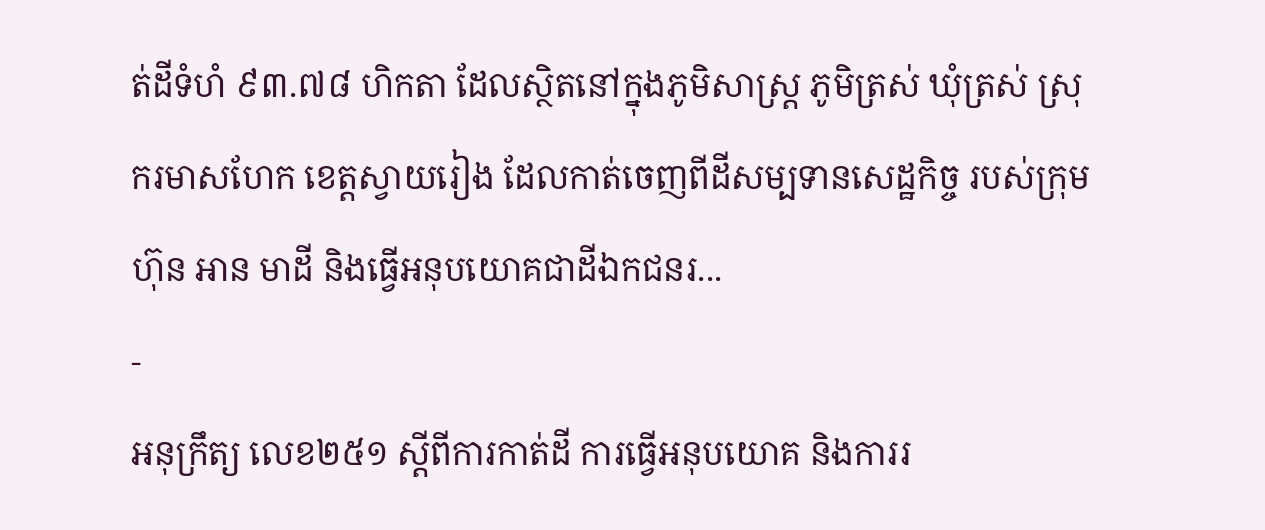ត់ដីទំហំ ៩៣.៧៨ ហិកតា ដែលស្ថិតនៅក្នុងភូមិសាស្រ្ត ភូមិត្រស់ ឃុំត្រស់ ស្រុករមាសហែក ខេត្តស្វាយរៀង ដែលកាត់ចេញពីដីសម្បទានសេដ្ឋកិច្ច របស់ក្រុមហ៊ុន អាន មាដី និងធ្វើអនុបយោគជាដីឯកជនរ...
-
អនុក្រឹត្យ លេខ២៥១ ស្ដីពីការកាត់ដី ការធ្វើអនុបយោគ និងការរ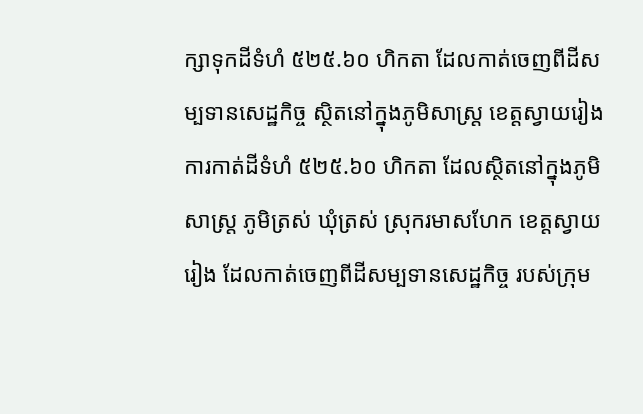ក្សាទុកដីទំហំ ៥២៥.៦០ ហិកតា ដែលកាត់ចេញពីដីសម្បទានសេដ្ឋកិច្ច ស្ថិតនៅក្នុងភូមិសាស្រ្ត ខេត្តស្វាយរៀង
ការកាត់ដីទំហំ ៥២៥.៦០ ហិកតា ដែលស្ថិតនៅក្នុងភូមិសាស្រ្ត ភូមិត្រស់ ឃុំត្រស់ ស្រុករមាសហែក ខេត្តស្វាយរៀង ដែលកាត់ចេញពីដីសម្បទានសេដ្ឋកិច្ច របស់ក្រុម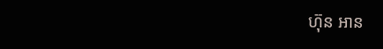ហ៊ុន អាន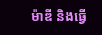ម៉ាឌី និងធ្វើ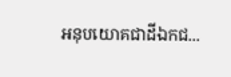អនុបយោគជាដីឯកជ...